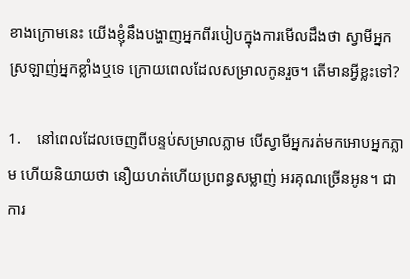ខាងក្រោមនេះ យើងខ្ញុំនឹងបង្ហាញអ្នកពីរបៀបក្នុងការមើលដឹងថា ស្វាមីអ្នកស្រឡាញ់អ្នកខ្លាំងឬទេ ក្រោយពេលដែលសម្រាលកូនរួច។ តើមានអ្វីខ្លះទៅ?

1.    នៅពេលដែលចេញពីបន្ទប់សម្រាលភ្លាម បើស្វាមីអ្នករត់មកអោបអ្នកភ្លាម ហើយនិយាយថា នឿយហត់ហើយប្រពន្ធសម្លាញ់ អរគុណច្រើនអូន។ ជាការ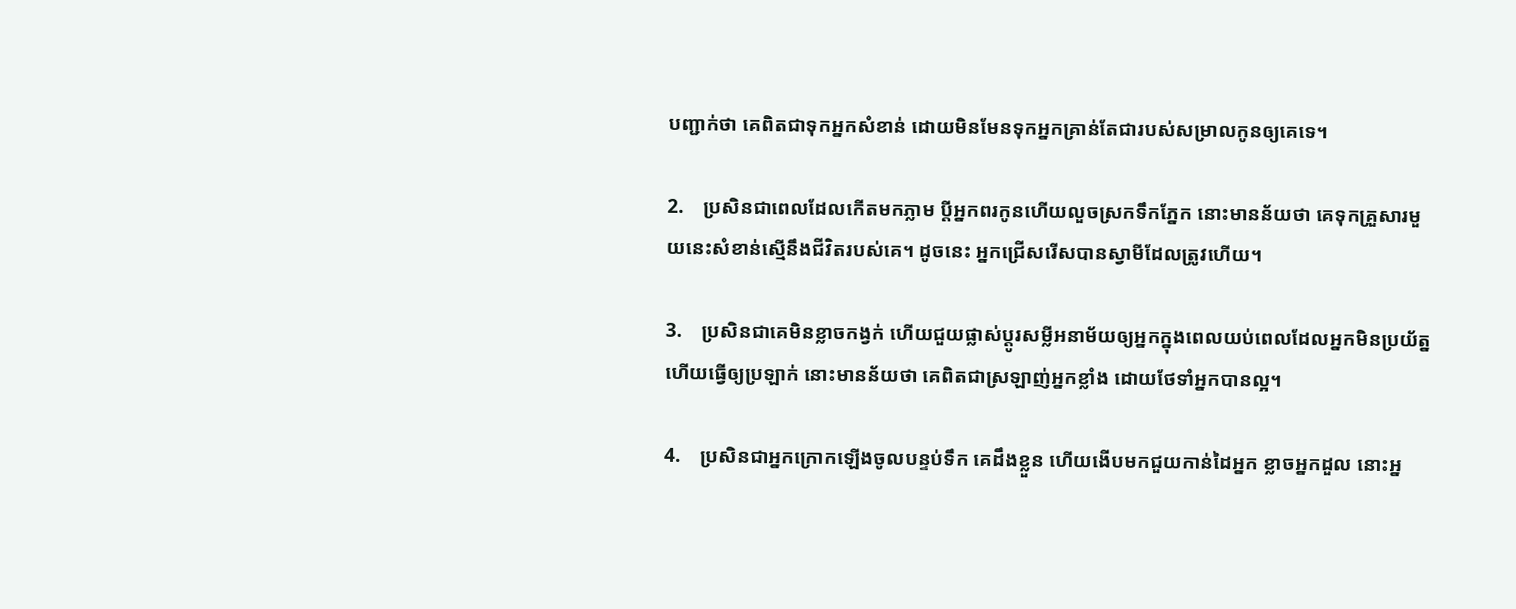បញ្ជាក់ថា គេពិតជាទុកអ្នកសំខាន់ ដោយមិនមែនទុកអ្នកគ្រាន់តែជារបស់សម្រាលកូនឲ្យគេទេ។

2.    ប្រសិនជាពេលដែលកើតមកភ្លាម ប្តីអ្នកពរកូនហើយលួចស្រកទឹកភ្នែក នោះមានន័យថា គេទុកគ្រួសារមួយនេះសំខាន់ស្មើនឹងជីវិតរបស់គេ។ ដូចនេះ អ្នកជ្រើសរើសបានស្វាមីដែលត្រូវហើយ។

3.    ប្រសិនជាគេមិនខ្លាចកង្វក់ ហើយជួយផ្លាស់ប្តូរសម្លីអនាម័យឲ្យអ្នកក្នុងពេលយប់ពេលដែលអ្នកមិនប្រយ័ត្នហើយធ្វើឲ្យប្រឡាក់ នោះមានន័យថា គេពិតជាស្រឡាញ់អ្នកខ្លាំង ដោយថែទាំអ្នកបានល្អ។

4.    ប្រសិនជាអ្នកក្រោកឡើងចូលបន្ទប់ទឹក គេដឹងខ្លួន ហើយងើបមកជួយកាន់ដៃអ្នក ខ្លាចអ្នកដួល នោះអ្ន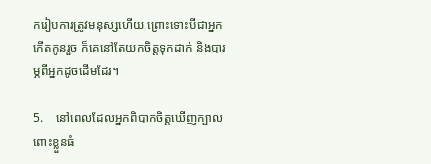ករៀបការត្រូវមនុស្សហើយ ព្រោះទោះបីជាអ្នកកើតកូនរួច ក៏គេនៅតែយកចិត្តទុកដាក់ និងបារម្ភពីអ្នកដូចដើមដែរ។

5.    នៅពេលដែលអ្នកពិបាកចិត្តឃើញក្បាលពោះខ្លួនធំ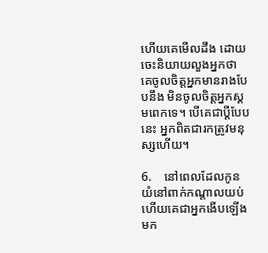ហើយគេមើលដឹង ដោយចេះនិយាយលួងអ្នកថា គេចូលចិត្តអ្នកមានរាងបែបនឹង មិនចូលចិត្តអ្នកស្គមពេកទេ។ បើគេជាប្តីបែបនេះ អ្នកពិតជារកត្រូវមនុស្សហើយ។

6.    នៅពេលដែលកូនយំនៅពាក់កណ្តាលយប់ ហើយគេជាអ្នកងើបឡើងមក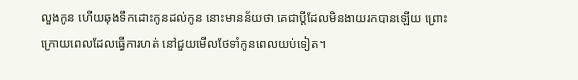លួងកូន ហើយឆុងទឹកដោះកូនដល់កូន នោះមានន័យថា គេជាប្តីដែលមិនងាយរកបានឡើយ ព្រោះក្រោយពេលដែលធ្វើការហត់ នៅជួយមើលថែទាំកូនពេលយប់ទៀត។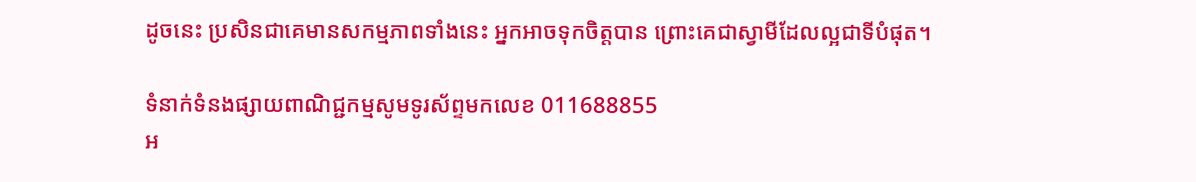ដូចនេះ ប្រសិនជាគេមានសកម្មភាពទាំងនេះ អ្នកអាចទុកចិត្តបាន ព្រោះគេជាស្វាមីដែលល្អជាទីបំផុត។

ទំនាក់ទំនងផ្សាយពាណិជ្ជកម្មសូមទូរស័ព្ទមកលេខ 011688855
អ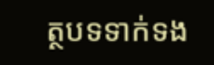ត្ថបទទាក់ទង